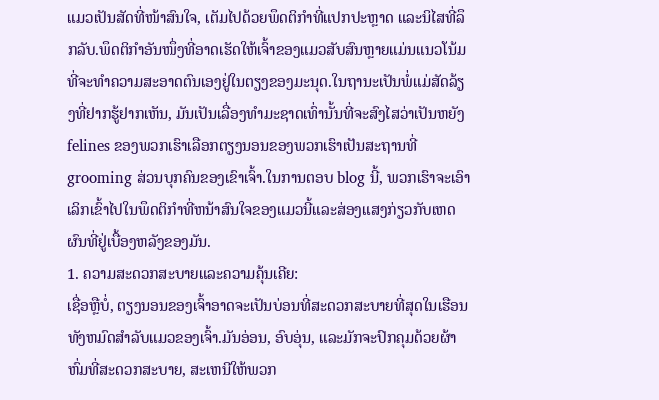ແມວເປັນສັດທີ່ໜ້າສົນໃຈ, ເຕັມໄປດ້ວຍພຶດຕິກຳທີ່ແປກປະຫຼາດ ແລະນິໄສທີ່ລຶກລັບ.ພຶດຕິກຳອັນໜຶ່ງທີ່ອາດເຮັດໃຫ້ເຈົ້າຂອງແມວສັບສົນຫຼາຍແມ່ນແນວໂນ້ມທີ່ຈະທຳຄວາມສະອາດຕົນເອງຢູ່ໃນຕຽງຂອງມະນຸດ.ໃນຖານະເປັນພໍ່ແມ່ສັດລ້ຽງທີ່ຢາກຮູ້ຢາກເຫັນ, ມັນເປັນເລື່ອງທໍາມະຊາດເທົ່ານັ້ນທີ່ຈະສົງໄສວ່າເປັນຫຍັງ felines ຂອງພວກເຮົາເລືອກຕຽງນອນຂອງພວກເຮົາເປັນສະຖານທີ່ grooming ສ່ວນບຸກຄົນຂອງເຂົາເຈົ້າ.ໃນການຕອບ blog ນີ້, ພວກເຮົາຈະເອົາເລິກເຂົ້າໄປໃນພຶດຕິກໍາທີ່ຫນ້າສົນໃຈຂອງແມວນີ້ແລະສ່ອງແສງກ່ຽວກັບເຫດຜົນທີ່ຢູ່ເບື້ອງຫລັງຂອງມັນ.
1. ຄວາມສະດວກສະບາຍແລະຄວາມຄຸ້ນເຄີຍ:
ເຊື່ອຫຼືບໍ່, ຕຽງນອນຂອງເຈົ້າອາດຈະເປັນບ່ອນທີ່ສະດວກສະບາຍທີ່ສຸດໃນເຮືອນທັງຫມົດສໍາລັບແມວຂອງເຈົ້າ.ມັນອ່ອນ, ອົບອຸ່ນ, ແລະມັກຈະປົກຄຸມດ້ວຍຜ້າຫົ່ມທີ່ສະດວກສະບາຍ, ສະເຫນີໃຫ້ພວກ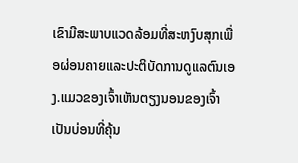ເຂົາມີສະພາບແວດລ້ອມທີ່ສະຫງົບສຸກເພື່ອຜ່ອນຄາຍແລະປະຕິບັດການດູແລຕົນເອງ.ແມວຂອງເຈົ້າເຫັນຕຽງນອນຂອງເຈົ້າເປັນບ່ອນທີ່ຄຸ້ນ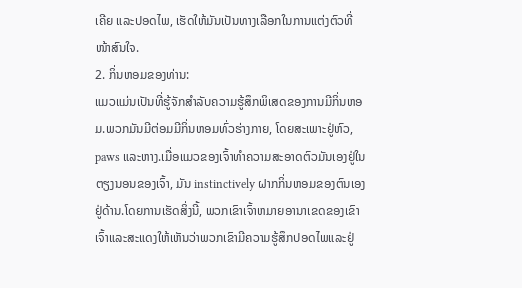ເຄີຍ ແລະປອດໄພ, ເຮັດໃຫ້ມັນເປັນທາງເລືອກໃນການແຕ່ງຕົວທີ່ໜ້າສົນໃຈ.
2. ກິ່ນຫອມຂອງທ່ານ:
ແມວແມ່ນເປັນທີ່ຮູ້ຈັກສໍາລັບຄວາມຮູ້ສຶກພິເສດຂອງການມີກິ່ນຫອມ.ພວກມັນມີຕ່ອມມີກິ່ນຫອມທົ່ວຮ່າງກາຍ, ໂດຍສະເພາະຢູ່ຫົວ, paws ແລະຫາງ.ເມື່ອແມວຂອງເຈົ້າທໍາຄວາມສະອາດຕົວມັນເອງຢູ່ໃນຕຽງນອນຂອງເຈົ້າ, ມັນ instinctively ຝາກກິ່ນຫອມຂອງຕົນເອງຢູ່ດ້ານ.ໂດຍການເຮັດສິ່ງນີ້, ພວກເຂົາເຈົ້າຫມາຍອານາເຂດຂອງເຂົາເຈົ້າແລະສະແດງໃຫ້ເຫັນວ່າພວກເຂົາມີຄວາມຮູ້ສຶກປອດໄພແລະຢູ່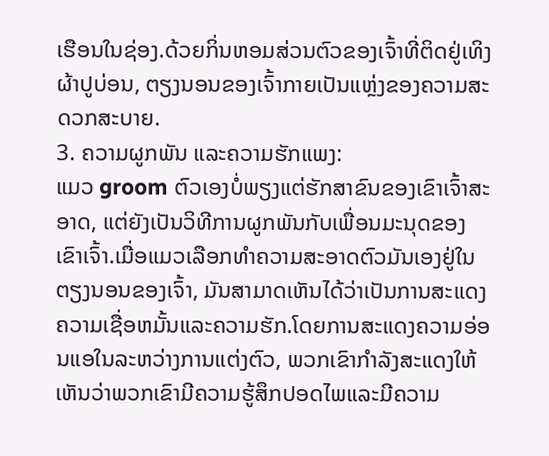ເຮືອນໃນຊ່ອງ.ດ້ວຍກິ່ນຫອມສ່ວນຕົວຂອງເຈົ້າທີ່ຕິດຢູ່ເທິງຜ້າປູບ່ອນ, ຕຽງນອນຂອງເຈົ້າກາຍເປັນແຫຼ່ງຂອງຄວາມສະດວກສະບາຍ.
3. ຄວາມຜູກພັນ ແລະຄວາມຮັກແພງ:
ແມວ groom ຕົວເອງບໍ່ພຽງແຕ່ຮັກສາຂົນຂອງເຂົາເຈົ້າສະອາດ, ແຕ່ຍັງເປັນວິທີການຜູກພັນກັບເພື່ອນມະນຸດຂອງເຂົາເຈົ້າ.ເມື່ອແມວເລືອກທໍາຄວາມສະອາດຕົວມັນເອງຢູ່ໃນຕຽງນອນຂອງເຈົ້າ, ມັນສາມາດເຫັນໄດ້ວ່າເປັນການສະແດງຄວາມເຊື່ອຫມັ້ນແລະຄວາມຮັກ.ໂດຍການສະແດງຄວາມອ່ອນແອໃນລະຫວ່າງການແຕ່ງຕົວ, ພວກເຂົາກໍາລັງສະແດງໃຫ້ເຫັນວ່າພວກເຂົາມີຄວາມຮູ້ສຶກປອດໄພແລະມີຄວາມ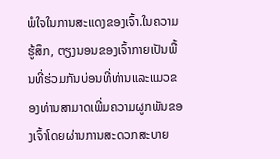ພໍໃຈໃນການສະແດງຂອງເຈົ້າ.ໃນຄວາມຮູ້ສຶກ, ຕຽງນອນຂອງເຈົ້າກາຍເປັນພື້ນທີ່ຮ່ວມກັນບ່ອນທີ່ທ່ານແລະແມວຂອງທ່ານສາມາດເພີ່ມຄວາມຜູກພັນຂອງເຈົ້າໂດຍຜ່ານການສະດວກສະບາຍ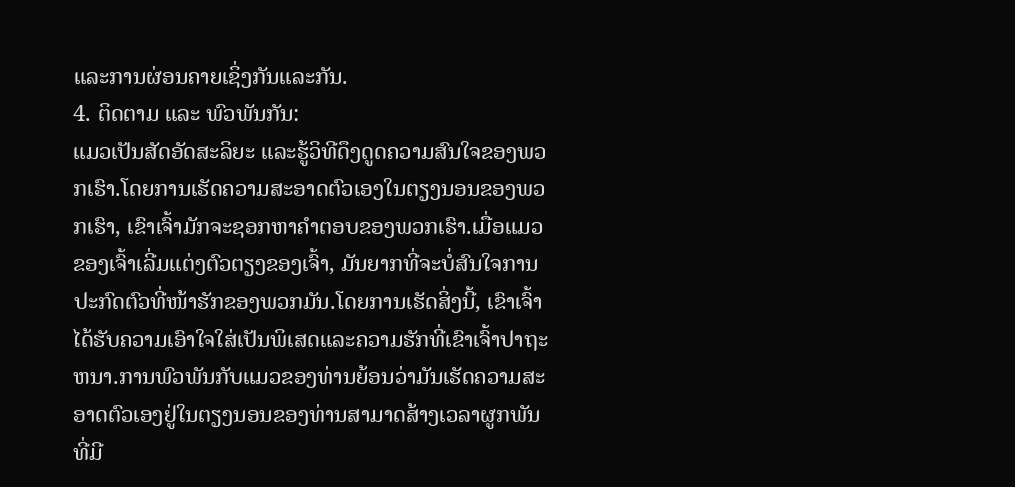ແລະການຜ່ອນຄາຍເຊິ່ງກັນແລະກັນ.
4. ຕິດຕາມ ແລະ ພົວພັນກັນ:
ແມວເປັນສັດອັດສະລິຍະ ແລະຮູ້ວິທີດຶງດູດຄວາມສົນໃຈຂອງພວກເຮົາ.ໂດຍການເຮັດຄວາມສະອາດຕົວເອງໃນຕຽງນອນຂອງພວກເຮົາ, ເຂົາເຈົ້າມັກຈະຊອກຫາຄໍາຕອບຂອງພວກເຮົາ.ເມື່ອແມວຂອງເຈົ້າເລີ່ມແຕ່ງຕົວຕຽງຂອງເຈົ້າ, ມັນຍາກທີ່ຈະບໍ່ສົນໃຈການປະກົດຕົວທີ່ໜ້າຮັກຂອງພວກມັນ.ໂດຍການເຮັດສິ່ງນີ້, ເຂົາເຈົ້າໄດ້ຮັບຄວາມເອົາໃຈໃສ່ເປັນພິເສດແລະຄວາມຮັກທີ່ເຂົາເຈົ້າປາຖະຫນາ.ການພົວພັນກັບແມວຂອງທ່ານຍ້ອນວ່າມັນເຮັດຄວາມສະອາດຕົວເອງຢູ່ໃນຕຽງນອນຂອງທ່ານສາມາດສ້າງເວລາຜູກພັນທີ່ມີ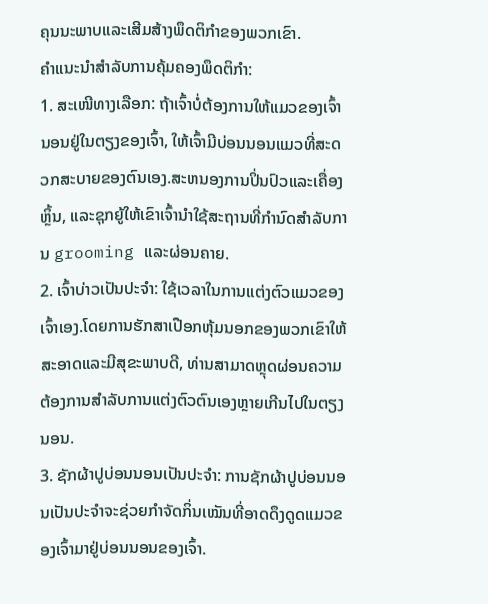ຄຸນນະພາບແລະເສີມສ້າງພຶດຕິກໍາຂອງພວກເຂົາ.
ຄໍາແນະນໍາສໍາລັບການຄຸ້ມຄອງພຶດຕິກໍາ:
1. ສະເໜີທາງເລືອກ: ຖ້າເຈົ້າບໍ່ຕ້ອງການໃຫ້ແມວຂອງເຈົ້ານອນຢູ່ໃນຕຽງຂອງເຈົ້າ, ໃຫ້ເຈົ້າມີບ່ອນນອນແມວທີ່ສະດວກສະບາຍຂອງຕົນເອງ.ສະຫນອງການປິ່ນປົວແລະເຄື່ອງຫຼິ້ນ, ແລະຊຸກຍູ້ໃຫ້ເຂົາເຈົ້ານໍາໃຊ້ສະຖານທີ່ກໍານົດສໍາລັບການ grooming ແລະຜ່ອນຄາຍ.
2. ເຈົ້າບ່າວເປັນປະຈຳ: ໃຊ້ເວລາໃນການແຕ່ງຕົວແມວຂອງເຈົ້າເອງ.ໂດຍການຮັກສາເປືອກຫຸ້ມນອກຂອງພວກເຂົາໃຫ້ສະອາດແລະມີສຸຂະພາບດີ, ທ່ານສາມາດຫຼຸດຜ່ອນຄວາມຕ້ອງການສໍາລັບການແຕ່ງຕົວຕົນເອງຫຼາຍເກີນໄປໃນຕຽງນອນ.
3. ຊັກຜ້າປູບ່ອນນອນເປັນປະຈຳ: ການຊັກຜ້າປູບ່ອນນອນເປັນປະຈຳຈະຊ່ວຍກຳຈັດກິ່ນເໝັນທີ່ອາດດຶງດູດແມວຂອງເຈົ້າມາຢູ່ບ່ອນນອນຂອງເຈົ້າ.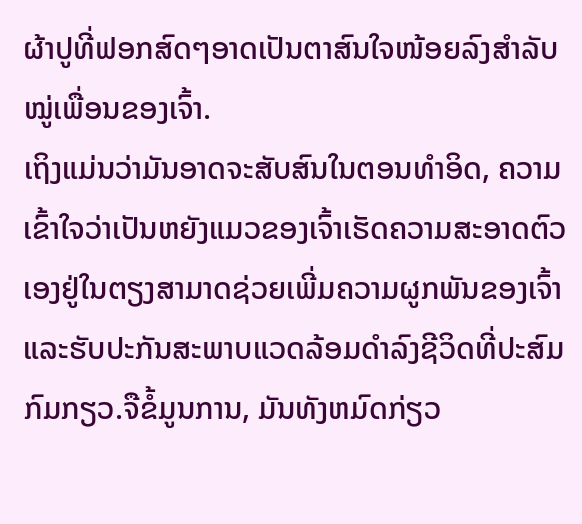ຜ້າປູທີ່ຟອກສົດໆອາດເປັນຕາສົນໃຈໜ້ອຍລົງສຳລັບໝູ່ເພື່ອນຂອງເຈົ້າ.
ເຖິງແມ່ນວ່າມັນອາດຈະສັບສົນໃນຕອນທໍາອິດ, ຄວາມເຂົ້າໃຈວ່າເປັນຫຍັງແມວຂອງເຈົ້າເຮັດຄວາມສະອາດຕົວເອງຢູ່ໃນຕຽງສາມາດຊ່ວຍເພີ່ມຄວາມຜູກພັນຂອງເຈົ້າແລະຮັບປະກັນສະພາບແວດລ້ອມດໍາລົງຊີວິດທີ່ປະສົມກົມກຽວ.ຈືຂໍ້ມູນການ, ມັນທັງຫມົດກ່ຽວ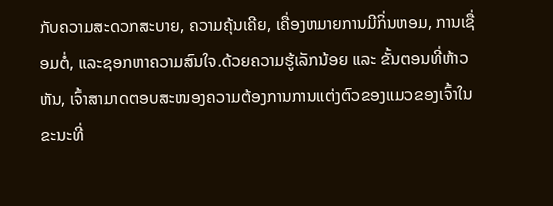ກັບຄວາມສະດວກສະບາຍ, ຄວາມຄຸ້ນເຄີຍ, ເຄື່ອງຫມາຍການມີກິ່ນຫອມ, ການເຊື່ອມຕໍ່, ແລະຊອກຫາຄວາມສົນໃຈ.ດ້ວຍຄວາມຮູ້ເລັກນ້ອຍ ແລະ ຂັ້ນຕອນທີ່ຫ້າວຫັນ, ເຈົ້າສາມາດຕອບສະໜອງຄວາມຕ້ອງການການແຕ່ງຕົວຂອງແມວຂອງເຈົ້າໃນຂະນະທີ່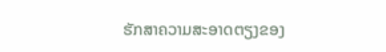ຮັກສາຄວາມສະອາດຕຽງຂອງ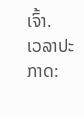ເຈົ້າ.
ເວລາປະກາດ: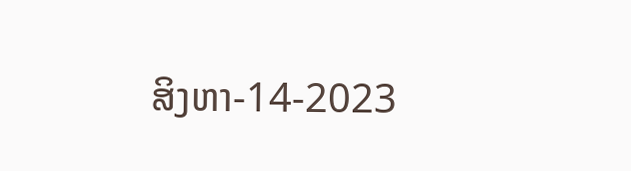ສິງຫາ-14-2023